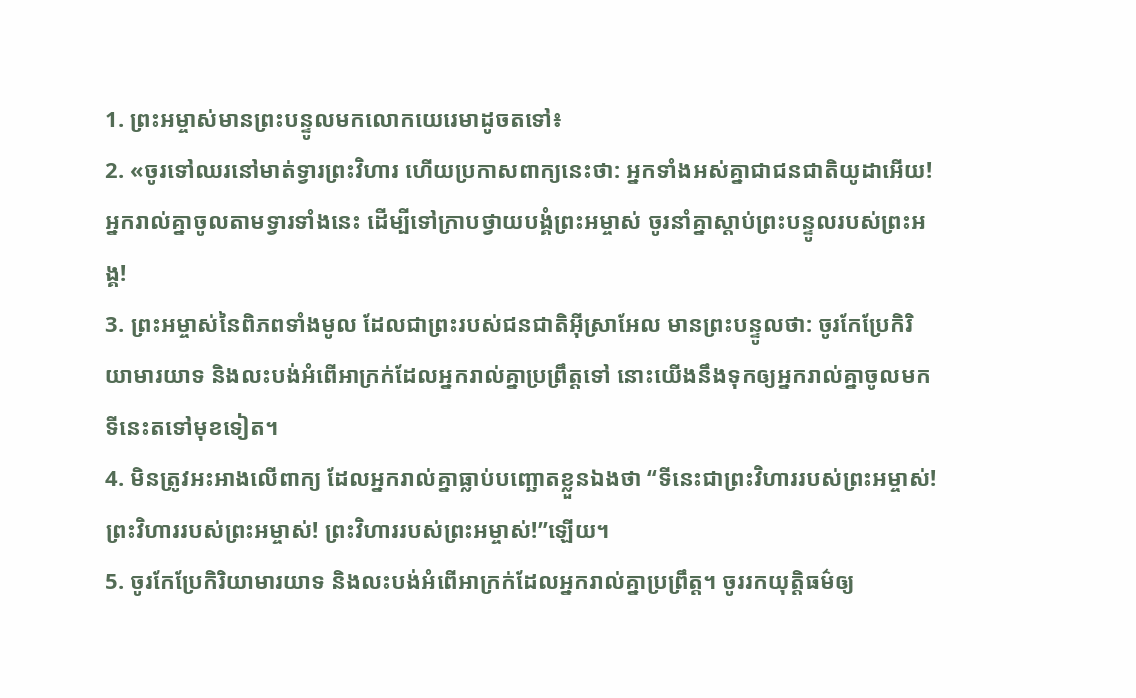1. ព្រះអម្ចាស់មានព្រះបន្ទូលមកលោកយេរេមាដូចតទៅ៖
2. «ចូរទៅឈរនៅមាត់ទ្វារព្រះវិហារ ហើយប្រកាសពាក្យនេះថា: អ្នកទាំងអស់គ្នាជាជនជាតិយូដាអើយ! អ្នករាល់គ្នាចូលតាមទ្វារទាំងនេះ ដើម្បីទៅក្រាបថ្វាយបង្គំព្រះអម្ចាស់ ចូរនាំគ្នាស្ដាប់ព្រះបន្ទូលរបស់ព្រះអង្គ!
3. ព្រះអម្ចាស់នៃពិភពទាំងមូល ដែលជាព្រះរបស់ជនជាតិអ៊ីស្រាអែល មានព្រះបន្ទូលថា: ចូរកែប្រែកិរិយាមារយាទ និងលះបង់អំពើអាក្រក់ដែលអ្នករាល់គ្នាប្រព្រឹត្តទៅ នោះយើងនឹងទុកឲ្យអ្នករាល់គ្នាចូលមកទីនេះតទៅមុខទៀត។
4. មិនត្រូវអះអាងលើពាក្យ ដែលអ្នករាល់គ្នាធ្លាប់បញ្ឆោតខ្លួនឯងថា “ទីនេះជាព្រះវិហាររបស់ព្រះអម្ចាស់! ព្រះវិហាររបស់ព្រះអម្ចាស់! ព្រះវិហាររបស់ព្រះអម្ចាស់!”ឡើយ។
5. ចូរកែប្រែកិរិយាមារយាទ និងលះបង់អំពើអាក្រក់ដែលអ្នករាល់គ្នាប្រព្រឹត្ត។ ចូររកយុត្តិធម៌ឲ្យ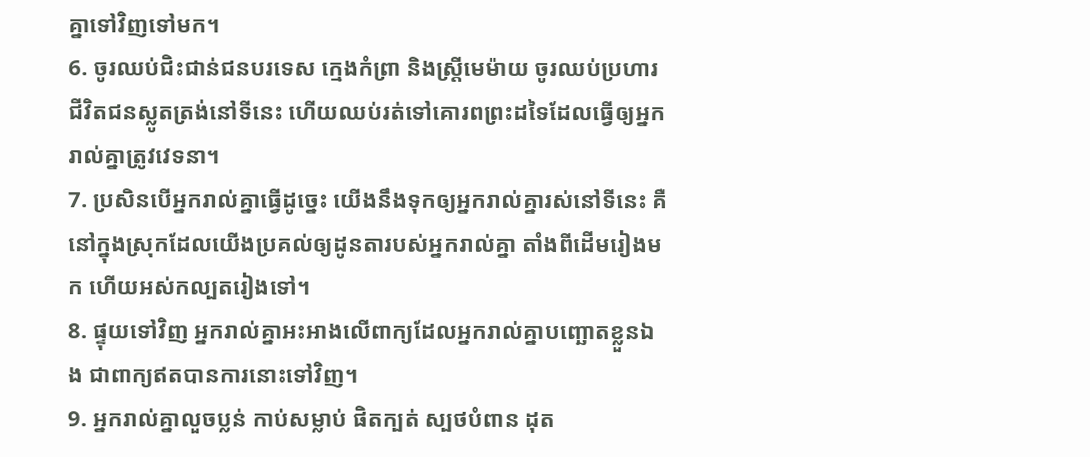គ្នាទៅវិញទៅមក។
6. ចូរឈប់ជិះជាន់ជនបរទេស ក្មេងកំព្រា និងស្ត្រីមេម៉ាយ ចូរឈប់ប្រហារជីវិតជនស្លូតត្រង់នៅទីនេះ ហើយឈប់រត់ទៅគោរពព្រះដទៃដែលធ្វើឲ្យអ្នករាល់គ្នាត្រូវវេទនា។
7. ប្រសិនបើអ្នករាល់គ្នាធ្វើដូច្នេះ យើងនឹងទុកឲ្យអ្នករាល់គ្នារស់នៅទីនេះ គឺនៅក្នុងស្រុកដែលយើងប្រគល់ឲ្យដូនតារបស់អ្នករាល់គ្នា តាំងពីដើមរៀងមក ហើយអស់កល្បតរៀងទៅ។
8. ផ្ទុយទៅវិញ អ្នករាល់គ្នាអះអាងលើពាក្យដែលអ្នករាល់គ្នាបញ្ឆោតខ្លួនឯង ជាពាក្យឥតបានការនោះទៅវិញ។
9. អ្នករាល់គ្នាលួចប្លន់ កាប់សម្លាប់ ផិតក្បត់ ស្បថបំពាន ដុត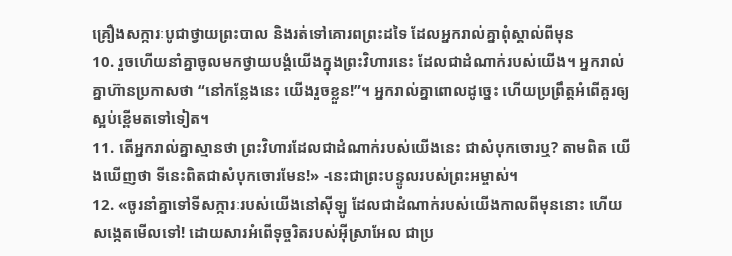គ្រឿងសក្ការៈបូជាថ្វាយព្រះបាល និងរត់ទៅគោរពព្រះដទៃ ដែលអ្នករាល់គ្នាពុំស្គាល់ពីមុន
10. រួចហើយនាំគ្នាចូលមកថ្វាយបង្គំយើងក្នុងព្រះវិហារនេះ ដែលជាដំណាក់របស់យើង។ អ្នករាល់គ្នាហ៊ានប្រកាសថា “នៅកន្លែងនេះ យើងរួចខ្លួន!”។ អ្នករាល់គ្នាពោលដូច្នេះ ហើយប្រព្រឹត្តអំពើគួរឲ្យស្អប់ខ្ពើមតទៅទៀត។
11. តើអ្នករាល់គ្នាស្មានថា ព្រះវិហារដែលជាដំណាក់របស់យើងនេះ ជាសំបុកចោរឬ? តាមពិត យើងឃើញថា ទីនេះពិតជាសំបុកចោរមែន!» -នេះជាព្រះបន្ទូលរបស់ព្រះអម្ចាស់។
12. «ចូរនាំគ្នាទៅទីសក្ការៈរបស់យើងនៅស៊ីឡូ ដែលជាដំណាក់របស់យើងកាលពីមុននោះ ហើយសង្កេតមើលទៅ! ដោយសារអំពើទុច្ចរិតរបស់អ៊ីស្រាអែល ជាប្រ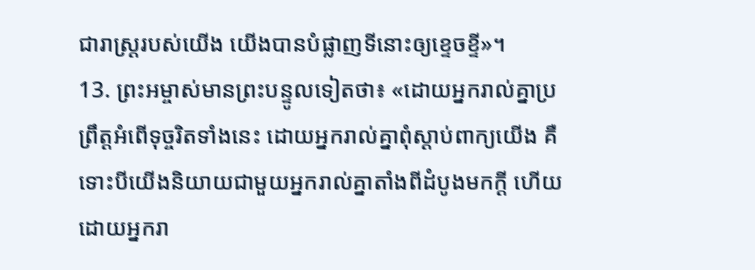ជារាស្ត្ររបស់យើង យើងបានបំផ្លាញទីនោះឲ្យខ្ទេចខ្ទី»។
13. ព្រះអម្ចាស់មានព្រះបន្ទូលទៀតថា៖ «ដោយអ្នករាល់គ្នាប្រព្រឹត្តអំពើទុច្ចរិតទាំងនេះ ដោយអ្នករាល់គ្នាពុំស្ដាប់ពាក្យយើង គឺទោះបីយើងនិយាយជាមួយអ្នករាល់គ្នាតាំងពីដំបូងមកក្ដី ហើយដោយអ្នករា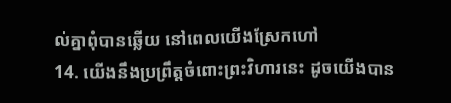ល់គ្នាពុំបានឆ្លើយ នៅពេលយើងស្រែកហៅ
14. យើងនឹងប្រព្រឹត្តចំពោះព្រះវិហារនេះ ដូចយើងបាន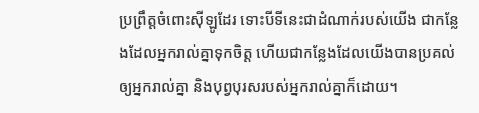ប្រព្រឹត្តចំពោះស៊ីឡូដែរ ទោះបីទីនេះជាដំណាក់របស់យើង ជាកន្លែងដែលអ្នករាល់គ្នាទុកចិត្ត ហើយជាកន្លែងដែលយើងបានប្រគល់ឲ្យអ្នករាល់គ្នា និងបុព្វបុរសរបស់អ្នករាល់គ្នាក៏ដោយ។